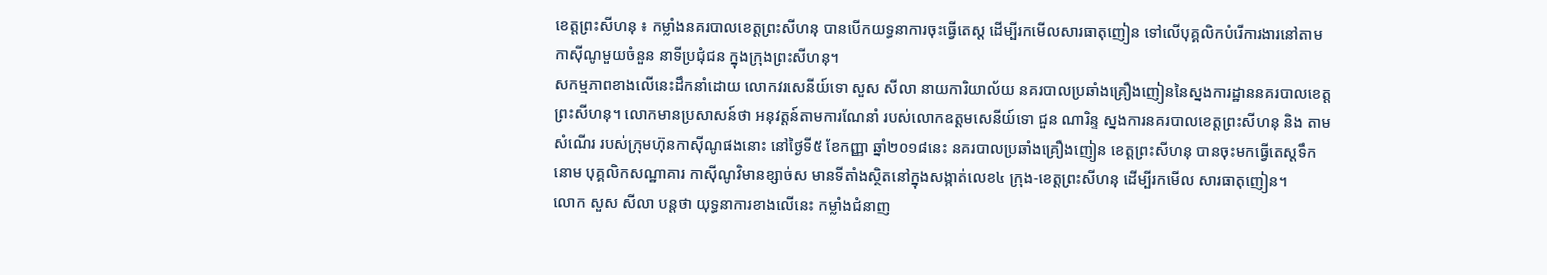ខេត្តព្រះសីហនុ ៖ កម្លាំងនគរបាលខេត្តព្រះសីហនុ បានបើកយទ្ធនាការចុះធ្វេីតេស្ត ដើម្បីរកមេីលសារធាតុញៀន ទៅលើបុគ្គលិកបំរើការងារនៅតាមកាស៊ីណូមួយចំនួន នាទីប្រជុំជន ក្នុងក្រុងព្រះសីហនុ។
សកម្មភាពខាងលើនេះដឹកនាំដោយ លោកវរសេនីយ៍ទោ សួស សីលា នាយការិយាល័យ នគរបាលប្រឆាំងគ្រឿងញៀននៃស្នងការដ្ឋាននគរបាលខេត្តព្រះសីហនុ។ លោកមានប្រសាសន៍ថា អនុវត្តន៍តាមការណែនាំ របស់លោកឧត្តមសេនីយ៍ទោ ជួន ណារិន្ទ ស្នងការនគរបាលខេត្តព្រះសីហនុ និង តាមសំណេីរ របស់ក្រុមហ៊ុនកាស៊ីណូផងនោះ នៅថ្ងៃទី៥ ខែកញ្ញា ឆ្នាំ២០១៨នេះ នគរបាលប្រឆាំងគ្រឿងញៀន ខេត្តព្រះសីហនុ បានចុះមកធ្វេីតេស្តទឹកនោម បុគ្គលិកសណ្ឋាគារ កាស៊ីណូវិមានខ្សាច់ស មានទីតាំងស្ថិតនៅក្នុងសង្កាត់លេខ៤ ក្រុង-ខេត្តព្រះសីហនុ ដើម្បីរកមេីល សារធាតុញៀន។
លោក សួស សីលា បន្តថា យុទ្ធនាការខាងលើនេះ កម្លាំងជំនាញ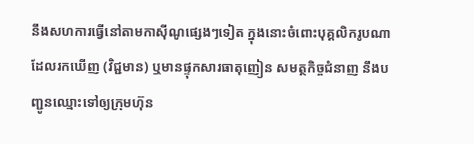នឹងសហការធ្វើនៅតាមកាសុីណូផ្សេងៗទៀត ក្នុងនោះចំពោះបុគ្គលិករូបណា ដែលរកឃើញ (វិជ្ជមាន) ឬមានផ្ទុកសារធាតុញៀន សមត្ថកិច្ចជំនាញ នឹងបញ្ជូនឈ្មោះទៅឲ្យក្រុមហ៊ុន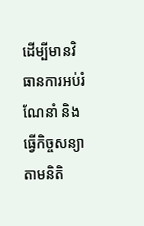ដើម្បីមានវិធានការអប់រំណែនាំ និងធ្វេីកិច្ចសន្យាតាមនិតិ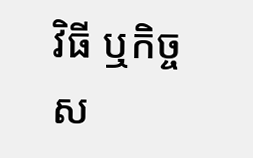វិធី ឬកិច្ចស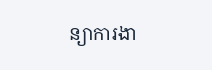ន្យាការងា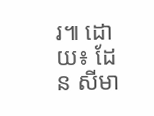រ៕ ដោយ៖ ដែន សីមា